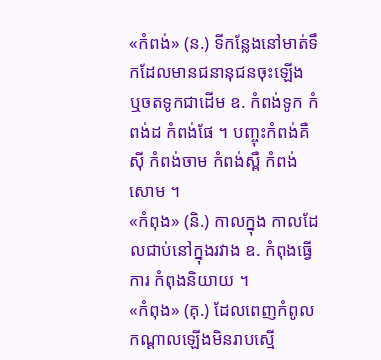«កំពង់» (ន.) ទីកន្លែងនៅមាត់ទឹកដែលមានជនានុជនចុះឡើង ឬចតទូកជាដើម ឧ. កំពង់ទូក កំពង់ដ កំពង់ផែ ។ បញ្ចុះកំពង់គឺស៊ី កំពង់ចាម កំពង់ស្ពឺ កំពង់សោម ។
«កំពុង» (និ.) កាលក្នុង កាលដែលជាប់នៅក្នុងរវាង ឧ. កំពុងធ្វើការ កំពុងនិយាយ ។
«កំពុង» (គុ.) ដែលពេញកំពូលកណ្ដាលឡើងមិនរាបស្មើ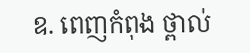ឧ. ពេញកំពុង ថ្ពាល់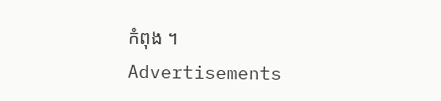កំពុង ។
Advertisements